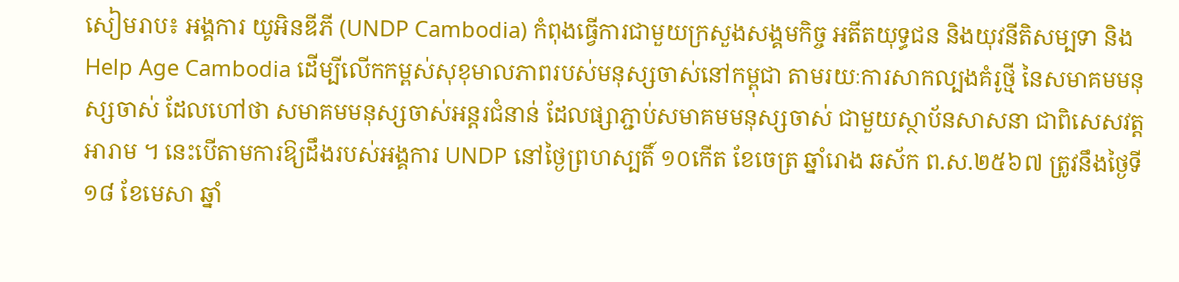សៀមរាប៖ អង្គការ យូអិនឌីភី (UNDP Cambodia) កំពុងធ្វើការជាមួយក្រសួងសង្គមកិច្ច អតីតយុទ្ធជន និងយុវនីតិសម្បទា និង Help Age Cambodia ដើម្បីលើកកម្ពស់សុខុមាលភាពរបស់មនុស្សចាស់នៅកម្ពុជា តាមរយៈការសាកល្បងគំរូថ្មី នៃសមាគមមនុស្សចាស់ ដែលហៅថា សមាគមមនុស្សចាស់អន្តរជំនាន់ ដែលផ្សាភ្ជាប់សមាគមមនុស្សចាស់ ជាមួយស្ថាប័នសាសនា ជាពិសេសវត្តអារាម ។ នេះបើតាមការឱ្យដឹងរបស់អង្គការ UNDP នៅថ្ងៃព្រហស្បតិ៍ ១០កើត ខែចេត្រ ឆ្នាំរោង ឆស័ក ព.ស.២៥៦៧ ត្រូវនឹងថ្ងៃទី១៨ ខែមេសា ឆ្នាំ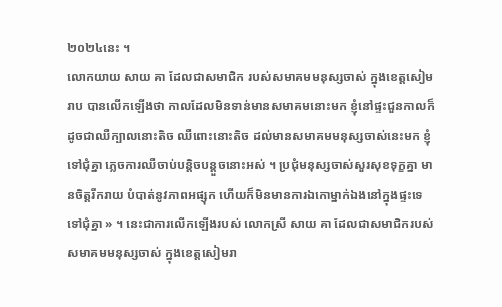២០២៤នេះ ។
លោកយាយ សាយ គា ដែលជាសមាជិក របស់សមាគមមនុស្សចាស់ ក្នុងខេត្តសៀមរាប បានលើកឡើងថា កាលដែលមិនទាន់មានសមាគមនោះមក ខ្ញុំនៅផ្ទះជួនកាលក៏ដូចជាឈឺក្បាលនោះតិច ឈឺពោះនោះតិច ដល់មានសមាគមមនុស្សចាស់នេះមក ខ្ញុំទៅជុំគ្នា ភ្លេចការឈឺចាប់បន្តិចបន្តួចនោះអស់ ។ ប្រជុំមនុស្សចាស់សួរសុខទុក្ខគ្នា មានចិត្តរីករាយ បំបាត់នូវភាពអផ្សុក ហើយក៏មិនមានការឯកោម្នាក់ឯងនៅក្នុងផ្ទះទេ ទៅជុំគ្នា » ។ នេះជាការលើកឡើងរបស់ លោកស្រី សាយ គា ដែលជាសមាជិករបស់សមាគមមនុស្សចាស់ ក្នុងខេត្តសៀមរា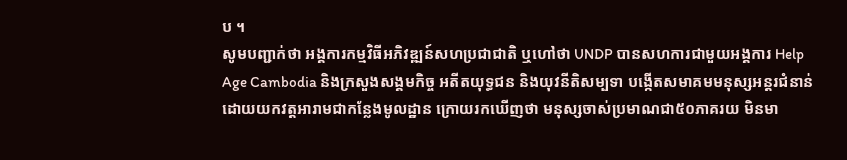ប ។
សូមបញ្ជាក់ថា អង្គការកម្មវិធីអភិវឌ្ឍន៍សហប្រជាជាតិ ឬហៅថា UNDP បានសហការជាមួយអង្គការ Help Age Cambodia និងក្រសួងសង្គមកិច្ច អតីតយុទ្ធជន និងយុវនីតិសម្បទា បង្កើតសមាគមមនុស្សអន្តរជំនាន់ ដោយយកវត្តអារាមជាកន្លែងមូលដ្ឋាន ក្រោយរកឃើញថា មនុស្សចាស់ប្រមាណជា៥០ភាគរយ មិនមា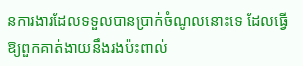នការងារដែលទទួលបានប្រាក់ចំណូលនោះទេ ដែលធ្វើឱ្យពួកគាត់ងាយនឹងរងប៉ះពាល់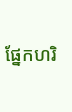ផ្នែកហរិ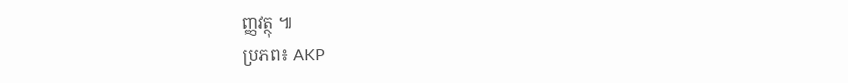ញ្ញវត្ថុ ៕
ប្រភព៖ AKP